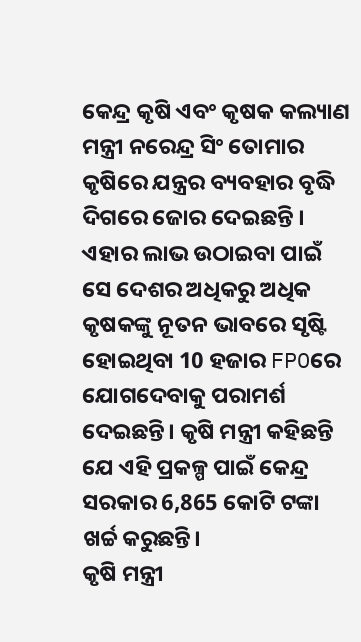କେନ୍ଦ୍ର କୃଷି ଏବଂ କୃଷକ କଲ୍ୟାଣ ମନ୍ତ୍ରୀ ନରେନ୍ଦ୍ର ସିଂ ତୋମାର କୃଷିରେ ଯନ୍ତ୍ରର ବ୍ୟବହାର ବୃଦ୍ଧି ଦିଗରେ ଜୋର ଦେଇଛନ୍ତି । ଏହାର ଲାଭ ଉଠାଇବା ପାଇଁ ସେ ଦେଶର ଅଧିକରୁ ଅଧିକ କୃଷକଙ୍କୁ ନୂତନ ଭାବରେ ସୃଷ୍ଟି ହୋଇଥିବା 10 ହଜାର FPOରେ ଯୋଗଦେବାକୁ ପରାମର୍ଶ ଦେଇଛନ୍ତି। କୃଷି ମନ୍ତ୍ରୀ କହିଛନ୍ତି ଯେ ଏହି ପ୍ରକଳ୍ପ ପାଇଁ କେନ୍ଦ୍ର ସରକାର 6,865 କୋଟି ଟଙ୍କା ଖର୍ଚ୍ଚ କରୁଛନ୍ତି।
କୃଷି ମନ୍ତ୍ରୀ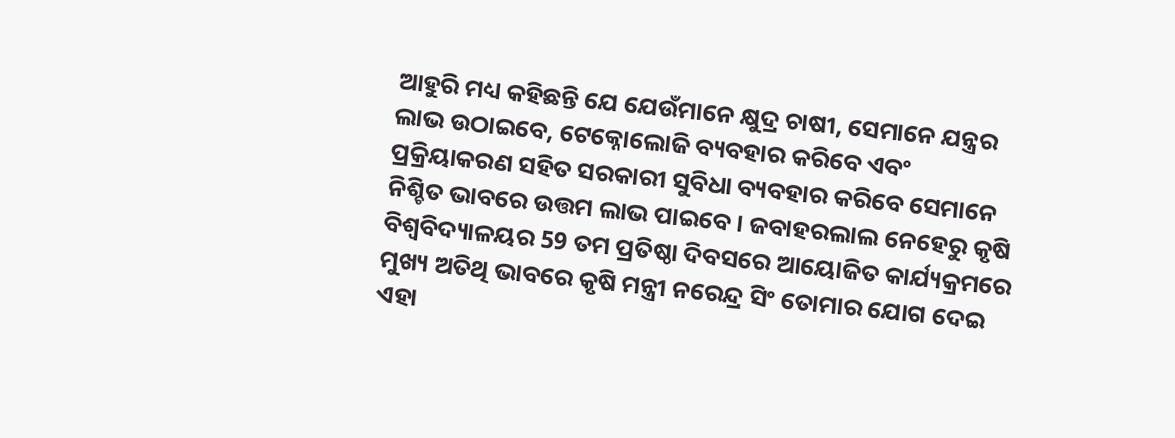ଆହୁରି ମଧ୍ୟ କହିଛନ୍ତି ଯେ ଯେଉଁମାନେ କ୍ଷୁଦ୍ର ଚାଷୀ, ସେମାନେ ଯନ୍ତ୍ରର ଲାଭ ଉଠାଇବେ, ଟେକ୍ନୋଲୋଜି ବ୍ୟବହାର କରିବେ ଏବଂ ପ୍ରକ୍ରିୟାକରଣ ସହିତ ସରକାରୀ ସୁବିଧା ବ୍ୟବହାର କରିବେ ସେମାନେ ନିଶ୍ଚିତ ଭାବରେ ଉତ୍ତମ ଲାଭ ପାଇବେ। ଜବାହରଲାଲ ନେହେରୁ କୃଷି ବିଶ୍ୱବିଦ୍ୟାଳୟର 59 ତମ ପ୍ରତିଷ୍ଠା ଦିବସରେ ଆୟୋଜିତ କାର୍ଯ୍ୟକ୍ରମରେ ମୁଖ୍ୟ ଅତିଥି ଭାବରେ କୃଷି ମନ୍ତ୍ରୀ ନରେନ୍ଦ୍ର ସିଂ ତୋମାର ଯୋଗ ଦେଇ ଏହା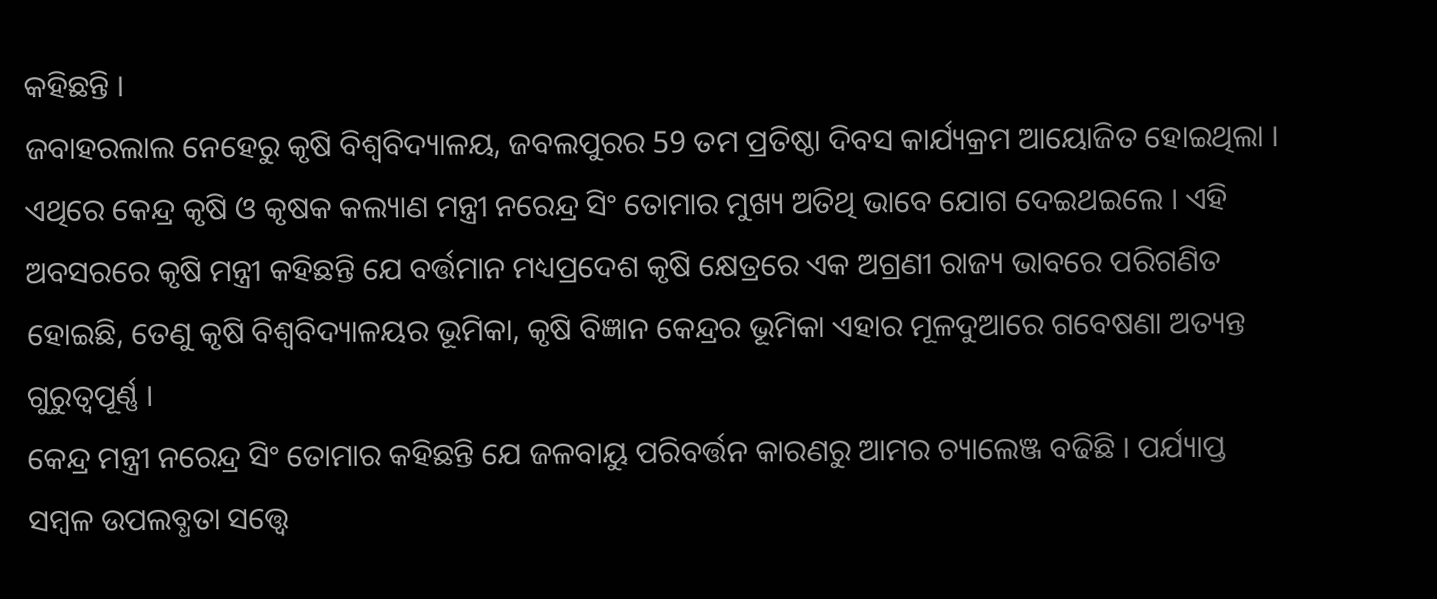କହିଛନ୍ତି ।
ଜବାହରଲାଲ ନେହେରୁ କୃଷି ବିଶ୍ୱବିଦ୍ୟାଳୟ, ଜବଲପୁରର 59 ତମ ପ୍ରତିଷ୍ଠା ଦିବସ କାର୍ଯ୍ୟକ୍ରମ ଆୟୋଜିତ ହୋଇଥିଲା । ଏଥିରେ କେନ୍ଦ୍ର କୃଷି ଓ କୃଷକ କଲ୍ୟାଣ ମନ୍ତ୍ରୀ ନରେନ୍ଦ୍ର ସିଂ ତୋମାର ମୁଖ୍ୟ ଅତିଥି ଭାବେ ଯୋଗ ଦେଇଥଇଲେ । ଏହି ଅବସରରେ କୃଷି ମନ୍ତ୍ରୀ କହିଛନ୍ତି ଯେ ବର୍ତ୍ତମାନ ମଧ୍ୟପ୍ରଦେଶ କୃଷି କ୍ଷେତ୍ରରେ ଏକ ଅଗ୍ରଣୀ ରାଜ୍ୟ ଭାବରେ ପରିଗଣିତ ହୋଇଛି, ତେଣୁ କୃଷି ବିଶ୍ୱବିଦ୍ୟାଳୟର ଭୂମିକା, କୃଷି ବିଜ୍ଞାନ କେନ୍ଦ୍ରର ଭୂମିକା ଏହାର ମୂଳଦୁଆରେ ଗବେଷଣା ଅତ୍ୟନ୍ତ ଗୁରୁତ୍ୱପୂର୍ଣ୍ଣ ।
କେନ୍ଦ୍ର ମନ୍ତ୍ରୀ ନରେନ୍ଦ୍ର ସିଂ ତୋମାର କହିଛନ୍ତି ଯେ ଜଳବାୟୁ ପରିବର୍ତ୍ତନ କାରଣରୁ ଆମର ଚ୍ୟାଲେଞ୍ଜ ବଢିଛି । ପର୍ଯ୍ୟାପ୍ତ ସମ୍ବଳ ଉପଲବ୍ଧତା ସତ୍ତ୍ବେ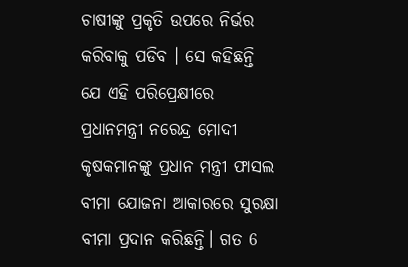ଚାଷୀଙ୍କୁ ପ୍ରକୃତି ଉପରେ ନିର୍ଭର କରିବାକୁ ପଡିବ । ସେ କହିଛନ୍ତି ଯେ ଏହି ପରିପ୍ରେକ୍ଷୀରେ ପ୍ରଧାନମନ୍ତ୍ରୀ ନରେନ୍ଦ୍ର ମୋଦୀ କୃଷକମାନଙ୍କୁ ପ୍ରଧାନ ମନ୍ତ୍ରୀ ଫାସଲ ବୀମା ଯୋଜନା ଆକାରରେ ସୁରକ୍ଷା ବୀମା ପ୍ରଦାନ କରିଛନ୍ତି। ଗତ 6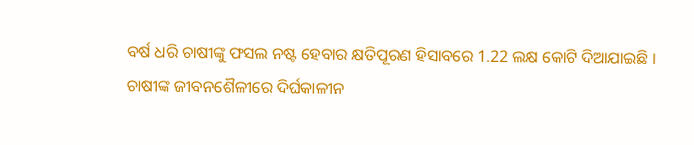ବର୍ଷ ଧରି ଚାଷୀଙ୍କୁ ଫସଲ ନଷ୍ଟ ହେବାର କ୍ଷତିପୂରଣ ହିସାବରେ 1.22 ଲକ୍ଷ କୋଟି ଦିଆଯାଇଛି ।
ଚାଷୀଙ୍କ ଜୀବନଶୈଳୀରେ ଦିର୍ଘକାଳୀନ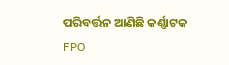ପରିବର୍ତ୍ତନ ଆଣିଛି କର୍ଣ୍ଣାଟକ FPO